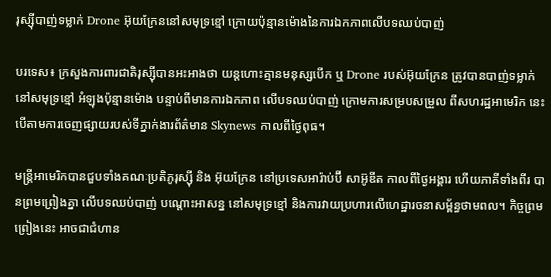រុស្ស៊ីបាញ់ទម្លាក់ Drone អ៊ុយក្រែននៅសមុទ្រខ្មៅ ក្រោយប៉ុន្មានម៉ោងនៃការឯកភាពលើបទឈប់បាញ់

បរទេស៖ ក្រសួងការពារជាតិរុស្ស៊ីបានអះអាងថា យន្តហោះគ្មានមនុស្សបើក ឬ Drone របស់អ៊ុយក្រែន ត្រូវបានបាញ់ទម្លាក់ នៅសមុទ្រខ្មៅ អំឡុងប៉ុន្មានម៉ោង បន្ទាប់ពីមានការឯកភាព លើបទឈប់បាញ់ ក្រោមការសម្របសម្រួល ពីសហរដ្ឋអាមេរិក នេះបើតាមការចេញផ្សាយរបស់ទីភ្នាក់ងារព័ត៌មាន Skynews កាលពីថ្ងៃពុធ។

មន្ត្រីអាមេរិកបានជួបទាំងគណៈប្រតិភូរុស្ស៊ី និង អ៊ុយក្រែន នៅប្រទេសអារ៉ាប់ប៊ី សាអ៊ូឌីត កាលពីថ្ងៃអង្គារ ហើយភាគីទាំងពីរ បានព្រមព្រៀងគ្នា លើបទឈប់បាញ់ បណ្តោះអាសន្ន នៅសមុទ្រខ្មៅ និងការវាយប្រហារលើហេដ្ឋារចនាសម្ព័ន្ធថាមពល។ កិច្ចព្រមព្រៀងនេះ អាចជាជំហាន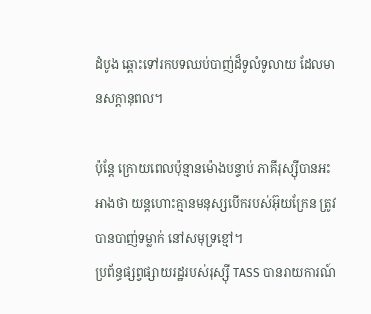ដំបូង ឆ្ពោះទៅរកបទឈប់បាញ់ដ៏ទូលំទូលាយ ដែលមានសក្តានុពល។

ប៉ុន្តែ ក្រោយពេលប៉ុន្មានម៉ោងបន្ទាប់ ភាគីរុស្ស៊ីបានអះអាងថា យន្តហោះគ្មានមនុស្សបើករបស់អ៊ុយក្រែន ត្រូវបានបាញ់ទម្លាក់ នៅសមុទ្រខ្មៅ។
ប្រព័ន្ធផ្សព្វផ្សាយរដ្ឋរបស់រុស្ស៊ី TASS បានរាយការណ៍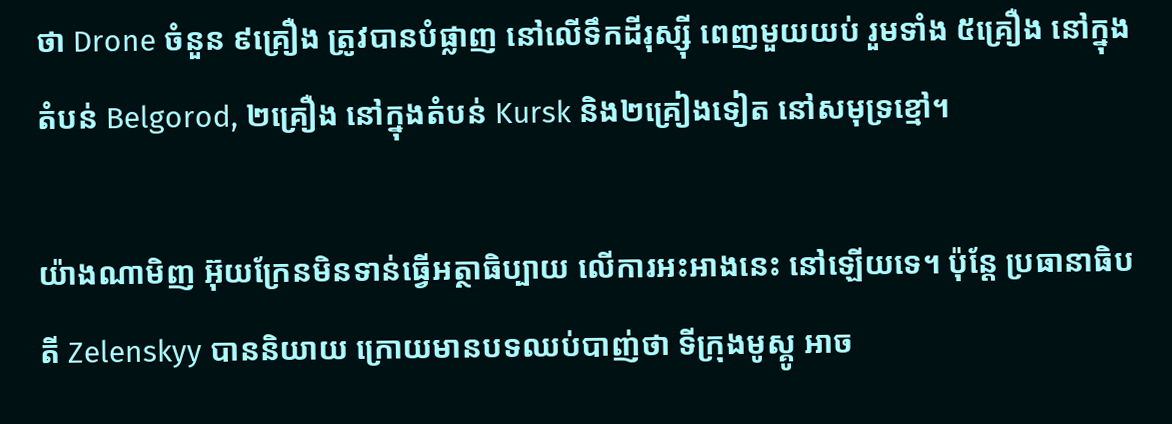ថា Drone ចំនួន ៩គ្រឿង ត្រូវបានបំផ្លាញ នៅលើទឹកដីរុស្ស៊ី ពេញមួយយប់ រួមទាំង ៥គ្រឿង នៅក្នុងតំបន់ Belgorod, ២គ្រឿង នៅក្នុងតំបន់ Kursk និង២គ្រៀងទៀត នៅសមុទ្រខ្មៅ។

យ៉ាងណាមិញ អ៊ុយក្រែនមិនទាន់ធ្វើអត្ថាធិប្បាយ លើការអះអាងនេះ នៅឡើយទេ។ ប៉ុន្តែ ប្រធានាធិបតី Zelenskyy បាននិយាយ ក្រោយមានបទឈប់បាញ់ថា ទីក្រុងមូស្គូ អាច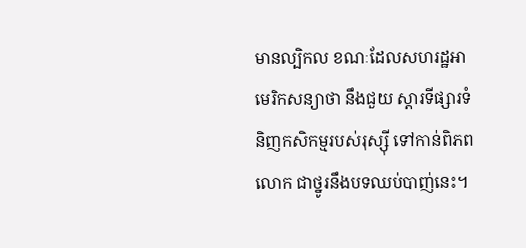មានល្បិកល ខណៈដែលសហរដ្ឋអាមេរិកសន្យាថា នឹងជួយ ស្តារទីផ្សារទំនិញកសិកម្មរបស់រុស្ស៊ី ទៅកាន់ពិភពលោក ជាថ្នូរនឹងបទឈប់បាញ់នេះ។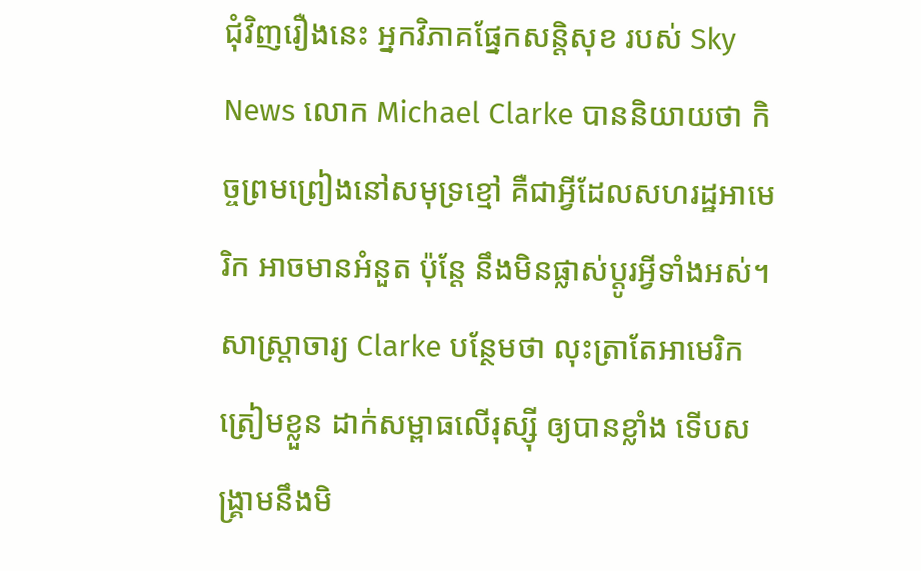ជុំវិញរឿងនេះ អ្នកវិភាគផ្នែកសន្តិសុខ របស់ Sky News លោក Michael Clarke បាននិយាយថា កិច្ចព្រមព្រៀងនៅសមុទ្រខ្មៅ គឺជាអ្វីដែលសហរដ្ឋអាមេរិក អាចមានអំនួត ប៉ុន្តែ នឹងមិនផ្លាស់ប្តូរអ្វីទាំងអស់។ សាស្ត្រាចារ្យ Clarke បន្ថែមថា លុះត្រាតែអាមេរិកត្រៀមខ្លួន ដាក់សម្ពាធលើរុស្ស៊ី ឲ្យបានខ្លាំង ទើបសង្គ្រាមនឹងមិ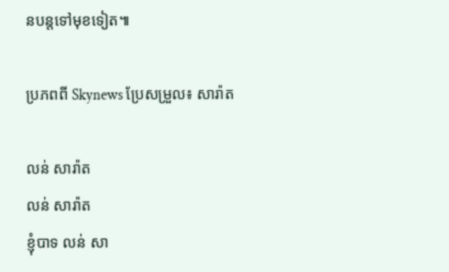នបន្តទៅមុខទៀត៕

ប្រភពពី Skynews ប្រែសម្រួល៖ សារ៉ាត

លន់ សារ៉ាត
លន់ សារ៉ាត
ខ្ញុំបាទ លន់ សា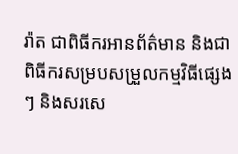រ៉ាត ជាពិធីករអានព័ត៌មាន និងជាពិធីករសម្របសម្រួលកម្មវិធីផ្សេងៗ និងសរសេ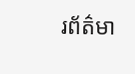រព័ត៌មា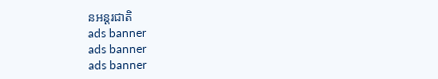នអន្តរជាតិ
ads banner
ads banner
ads banner